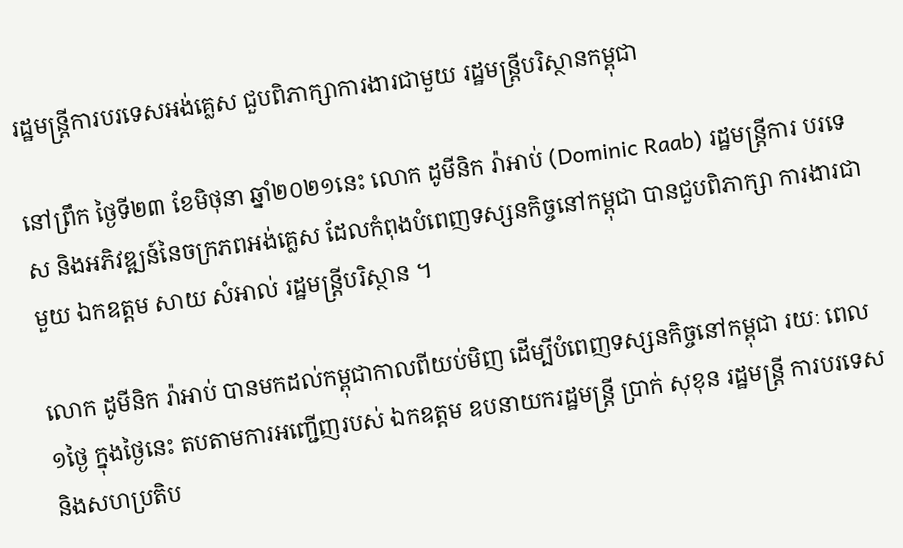រដ្ឋមន្ត្រីការបរទេសអង់គ្លេស ជួបពិភាក្សាការងារជាមួយ រដ្ឋមន្ត្រីបរិស្ថានកម្ពុជា

នៅព្រឹក ថ្ងៃទី២៣ ខែមិថុនា ឆ្នាំ២០២១នេះ លោក ដូមីនិក រ៉ាអាប់ (Dominic Raab) រដ្ឋមន្រ្តីការ បរទេស និងអភិវឌ្ឍន៍នៃចក្រភពអង់គ្លេស ដែលកំពុងបំពេញទស្សនកិច្ចនៅកម្ពុជា បានជួបពិភាក្សា ការងារជាមួយ ឯកឧត្តម សាយ សំអាល់ រដ្ឋមន្ត្រីបរិស្ថាន ។

លោក ដូមីនិក រ៉ាអាប់ បានមកដល់កម្ពុជាកាលពីយប់មិញ ដើម្បីបំពេញទស្សនកិច្ចនៅកម្ពុជា រយៈ ពេល១ថ្ងៃ ក្នុងថ្ងៃនេះ តបតាមការអញ្ជើញរបស់ ឯកឧត្តម ឧបនាយករដ្ឋមន្ត្រី ប្រាក់ សុខុន រដ្ឋមន្រ្តី ការបរទេស និងសហប្រតិប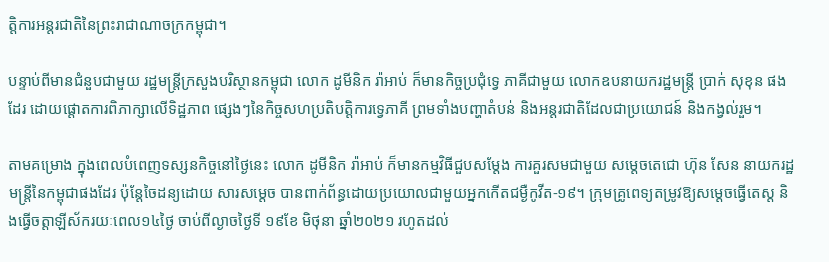ត្តិការអន្តរជាតិនៃព្រះរាជាណាចក្រកម្ពុជា។

បន្ទាប់ពីមានជំនួបជាមួយ រដ្ឋមន្រ្តីក្រសួងបរិស្ថានកម្ពុជា លោក ដូមីនិក រ៉ាអាប់ ក៏មានកិច្ចប្រជុំទ្វេ ភាគីជាមួយ លោកឧបនាយករដ្ឋមន្រ្តី ប្រាក់ សុខុន ផងដែរ ដោយផ្តោតការពិភាក្សាលើទិដ្ឋភាព ផ្សេងៗនៃកិច្ចសហប្រតិបត្តិការទ្វេភាគី ព្រមទាំងបញ្ហាតំបន់ និងអន្តរជាតិដែលជាប្រយោជន៍ និងកង្វល់រួម។

តាមគម្រោង ក្នុងពេលបំពេញទស្សនកិច្ចនៅថ្ងៃនេះ លោក ដូមីនិក រ៉ាអាប់ ក៏មានកម្មវិធីជួបសម្តែង ការគួរសមជាមួយ សម្តេចតេជោ ហ៊ុន សែន នាយករដ្ឋមន្រ្តីនៃកម្ពុជាផងដែរ ប៉ុន្តែចៃដន្យដោយ សារសម្តេច បានពាក់ព័ន្ធដោយប្រយោលជាមួយអ្នកកើតជម្ងឺកូវីត-១៩។ ក្រុមគ្រូពេទ្យតម្រូវឱ្យសម្តេចធ្វើតេស្ត និងធ្វើចត្តាឡីស័ករយៈពេល១៤ថ្ងៃ ចាប់ពីល្ងាចថ្ងៃទី ១៩ខែ មិថុនា ឆ្នាំ២០២១ រហូតដល់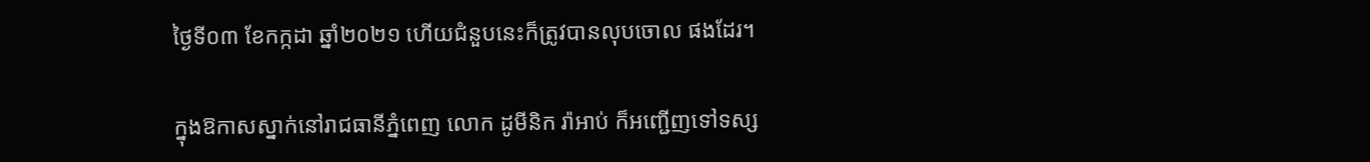ថ្ងៃទី០៣ ខែកក្កដា ឆ្នាំ២០២១ ហើយជំនួបនេះក៏ត្រូវបានលុបចោល ផងដែរ។

ក្នុងឱកាសស្នាក់នៅរាជធានីភ្នំពេញ លោក ដូមីនិក រ៉ាអាប់ ក៏អញ្ជើញទៅទស្ស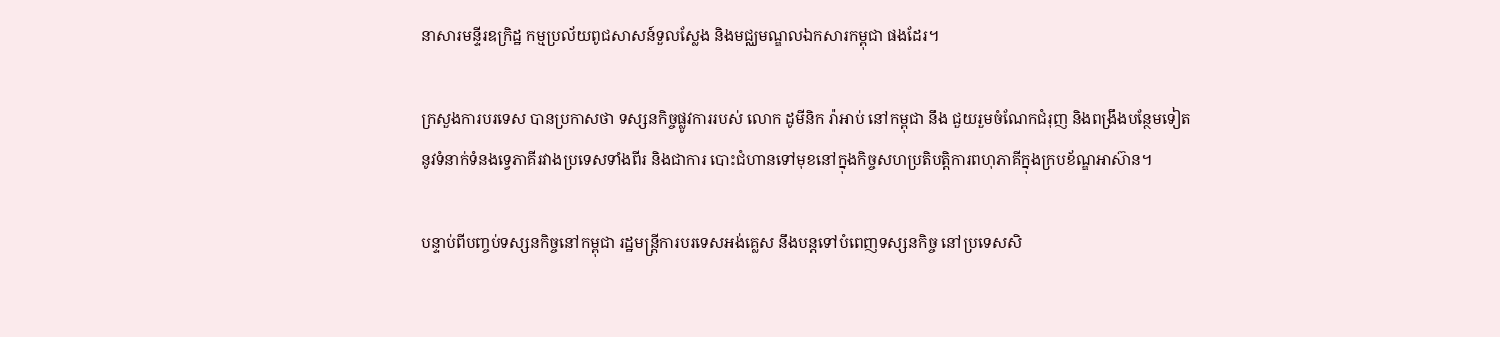នាសារមន្ទីរឧក្រិដ្ឋ កម្មប្រល័យពូជសាសន៍ទួលស្លែង និងមជ្ឈមណ្ឌលឯកសារកម្ពុជា ផងដែរ។

ក្រសួងការបរទេស បានប្រកាសថា ទស្សនកិច្ចផ្លូវការរបស់ លោក ដូមីនិក រ៉ាអាប់ នៅកម្ពុជា នឹង ជួយរួមចំណែកជំរុញ និងពង្រឹងបន្ថែមទៀតនូវទំនាក់ទំនងទ្វេភាគីរវាងប្រទេសទាំងពីរ និងជាការ បោះជំហានទៅមុខនៅក្នុងកិច្ចសហប្រតិបត្តិការពហុភាគីក្នុងក្របខ័ណ្ឌអាស៊ាន។

បន្ទាប់ពីបញ្ចប់ទស្សនកិច្ចនៅកម្ពុជា រដ្ឋមន្រ្តីការបរទេសអង់គ្លេស នឹងបន្តទៅបំពេញទស្សនកិច្ច នៅប្រទេសសិ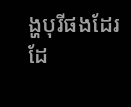ង្ហបុរីផងដែរ ដែ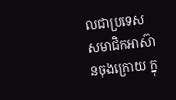លជាប្រទេសសមាជិកអាស៊ានចុងក្រោយ ក្នុ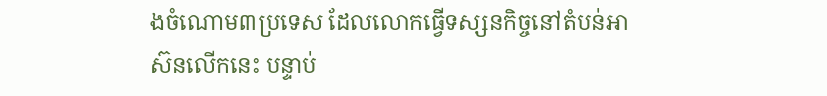ងចំណោម៣ប្រទេស ដែលលោកធ្វើទស្សនកិច្ចនៅតំបន់អាស៊នលើកនេះ បន្ទាប់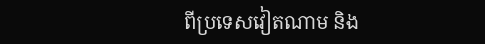ពីប្រទេសវៀតណាម និង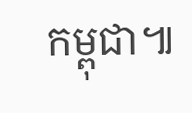កម្ពុជា៕